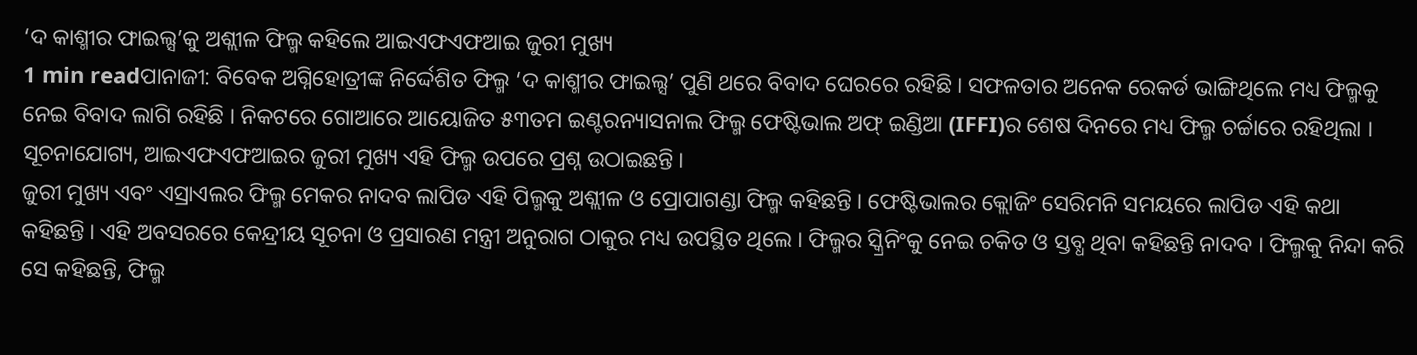‘ଦ କାଶ୍ମୀର ଫାଇଲ୍ସ’କୁ ଅଶ୍ଲୀଳ ଫିଲ୍ମ କହିଲେ ଆଇଏଫଏଫଆଇ ଜୁରୀ ମୁଖ୍ୟ
1 min readପାନାଜୀ: ବିବେକ ଅଗ୍ନିହୋତ୍ରୀଙ୍କ ନିର୍ଦ୍ଦେଶିତ ଫିଲ୍ମ ‘ଦ କାଶ୍ମୀର ଫାଇଲ୍ସ’ ପୁଣି ଥରେ ବିବାଦ ଘେରରେ ରହିଛି । ସଫଳତାର ଅନେକ ରେକର୍ଡ ଭାଙ୍ଗିଥିଲେ ମଧ୍ୟ ଫିଲ୍ମକୁ ନେଇ ବିବାଦ ଲାଗି ରହିଛି । ନିକଟରେ ଗୋଆରେ ଆୟୋଜିତ ୫୩ତମ ଇଣ୍ଟରନ୍ୟାସନାଲ ଫିଲ୍ମ ଫେଷ୍ଟିଭାଲ ଅଫ୍ ଇଣ୍ଡିଆ (IFFI)ର ଶେଷ ଦିନରେ ମଧ୍ୟ ଫିଲ୍ମ ଚର୍ଚ୍ଚାରେ ରହିଥିଲା । ସୂଚନାଯୋଗ୍ୟ, ଆଇଏଫଏଫଆଇର ଜୁରୀ ମୁଖ୍ୟ ଏହି ଫିଲ୍ମ ଉପରେ ପ୍ରଶ୍ନ ଉଠାଇଛନ୍ତି ।
ଜୁରୀ ମୁଖ୍ୟ ଏବଂ ଏସ୍ରାଏଲର ଫିଲ୍ମ ମେକର ନାଦବ ଲାପିଡ ଏହି ପିଲ୍ମକୁ ଅଶ୍ଲୀଳ ଓ ପ୍ରୋପାଗଣ୍ଡା ଫିଲ୍ମ କହିଛନ୍ତି । ଫେଷ୍ଟିଭାଲର କ୍ଲୋଜିଂ ସେରିମନି ସମୟରେ ଲାପିଡ ଏହି କଥା କହିଛନ୍ତି । ଏହି ଅବସରରେ କେନ୍ଦ୍ରୀୟ ସୂଚନା ଓ ପ୍ରସାରଣ ମନ୍ତ୍ରୀ ଅନୁରାଗ ଠାକୁର ମଧ୍ୟ ଉପସ୍ଥିତ ଥିଲେ । ଫିଲ୍ମର ସ୍କ୍ରିନିଂକୁ ନେଇ ଚକିତ ଓ ସ୍ତବ୍ଧ ଥିବା କହିଛନ୍ତି ନାଦବ । ଫିଲ୍ମକୁ ନିନ୍ଦା କରି ସେ କହିଛନ୍ତି, ଫିଲ୍ମ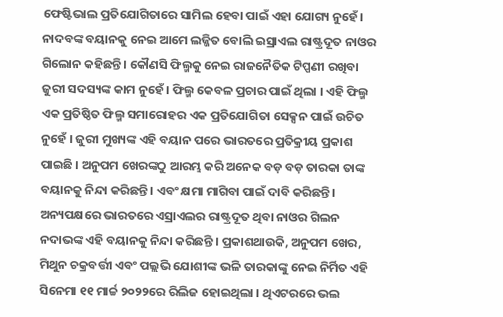ଫେଷ୍ଟିଭାଲ ପ୍ରତିଯୋଗିତାରେ ସାମିଲ ହେବା ପାଇଁ ଏହା ଯୋଗ୍ୟ ନୁହେଁ।
ନାଦବଙ୍କ ବୟାନକୁ ନେଇ ଆମେ ଲଜ୍ଜିତ ବୋଲି ଇସ୍ରାଏଲ ରାଷ୍ଟ୍ରଦୂତ ନାଓର ଗିଲୋନ କହିଛନ୍ତି । କୌଣସି ଫିଲ୍ମକୁ ନେଇ ରାଜନୈତିକ ଟିପ୍ପଣୀ ରଖିବା ଜୁରୀ ସଦସ୍ୟଙ୍କ କାମ ନୁହେଁ । ଫିଲ୍ମ କେବଳ ପ୍ରଚାର ପାଇଁ ଥିଲା । ଏହି ଫିଲ୍ମ ଏକ ପ୍ରତିଷ୍ଠିତ ଫିଲ୍ମ ସମାରୋହର ଏକ ପ୍ରତିଯୋଗିତା ସେକ୍ସନ ପାଇଁ ଉଚିତ ନୁହେଁ । ଜୁରୀ ମୁଖ୍ୟଙ୍କ ଏହି ବୟାନ ପରେ ଭାରତରେ ପ୍ରତିକ୍ରୀୟ ପ୍ରକାଶ ପାଇଛି । ଅନୁପମ ଖେରଙ୍କଠୁ ଆରମ୍ଭ କରି ଅନେକ ବଡ଼ ବଡ଼ ତାରକା ତାଙ୍କ ବୟାନକୁ ନିନ୍ଦା କରିଛନ୍ତି । ଏବଂ କ୍ଷମା ମାଗିବା ପାଇଁ ଦାବି କରିଛନ୍ତି ।
ଅନ୍ୟପକ୍ଷରେ ଭାରତରେ ଏସ୍ରାଏଲର ରାଷ୍ଟ୍ରଦୂତ ଥିବା ନାଓର ଗିଲନ ନଦାଭଙ୍କ ଏହି ବୟାନକୁ ନିନ୍ଦା କରିଛନ୍ତି । ପ୍ରକାଶଥାଉକି, ଅନୁପମ ଖେର, ମିଥୁନ ଚକ୍ରବର୍ତ୍ତୀ ଏବଂ ପଲ୍ଲଭି ଯୋଶୀଙ୍କ ଭଳି ତାରକାଙ୍କୁ ନେଇ ନିର୍ମିତ ଏହି ସିନେମା ୧୧ ମାର୍ଚ୍ଚ ୨୦୨୨ରେ ରିଲିଜ ହୋଇଥିଲା । ଥିଏଟରରେ ଭଲ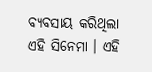ବ୍ୟବସାୟ କରିଥିଲା ଏହି ସିନେମା । ଏହି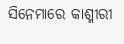ସିନେମାରେ କାଶ୍ମୀରୀ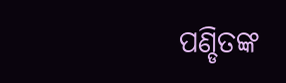ପଣ୍ଡିତଙ୍କ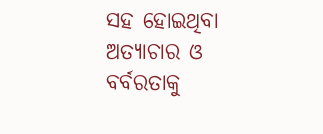ସହ ହୋଇଥିବା ଅତ୍ୟାଚାର ଓ ବର୍ବରତାକୁ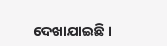ଦେଖାଯାଇଛି ।